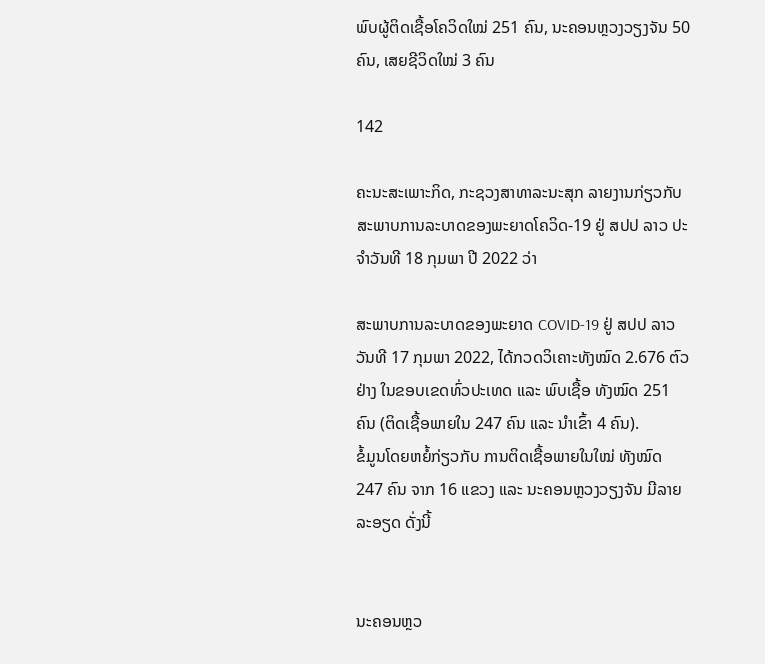ພົບຜູ້ຕິດເຊື້ອໂຄວິດໃໝ່ 251 ຄົນ, ນະຄອນຫຼວງວຽງຈັນ 50 ຄົນ, ເສຍຊີວິດໃໝ່ 3 ຄົນ

142

ຄະນະສະເພາະກິດ, ກະຊວງສາທາລະນະສຸກ ລາຍງານກ່ຽວກັບສະພາບການລະບາດຂອງພະຍາດໂຄວິດ-19 ຢູ່ ສປປ ລາວ ປະຈໍາວັນທີ 18 ກຸມພາ ປີ 2022 ວ່າ

ສະພາບການລະບາດຂອງພະຍາດ COVID-19 ຢູ່ ສປປ ລາວ ວັນທີ 17 ກຸມພາ 2022, ໄດ້ກວດວິເຄາະທັງໝົດ 2.676 ຕົວຢ່າງ ໃນຂອບເຂດທົ່ວປະເທດ ແລະ ພົບເຊື້ອ ທັງໝົດ 251 ຄົນ (ຕິດເຊື້ອພາຍໃນ 247 ຄົນ ແລະ ນໍາເຂົ້າ 4 ຄົນ).
ຂໍ້ມູນໂດຍຫຍໍ້ກ່ຽວກັບ ການຕິດເຊື້ອພາຍໃນໃໝ່ ທັງໝົດ 247 ຄົນ ຈາກ 16 ແຂວງ ແລະ ນະຄອນຫຼວງວຽງຈັນ ມີລາຍລະອຽດ ດັ່ງນີ້


ນະຄອນຫຼວ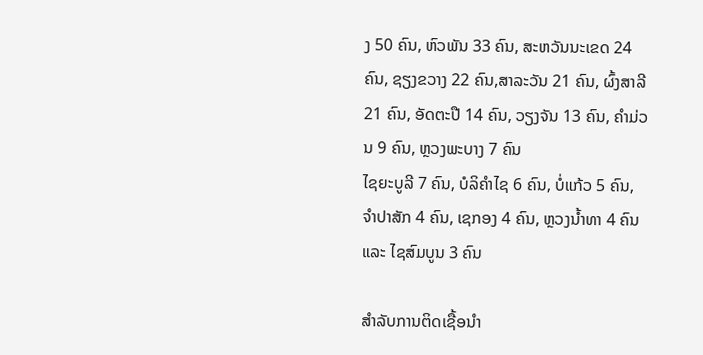ງ 50 ຄົນ, ຫົວພັນ 33 ຄົນ, ສະຫວັນນະເຂດ 24 ຄົນ, ຊຽງຂວາງ 22 ຄົນ,ສາລະວັນ 21 ຄົນ, ຜົ້ງສາລີ 21 ຄົນ, ອັດຕະປື 14 ຄົນ, ວຽງຈັນ 13 ຄົນ, ຄຳມ່ວນ 9 ຄົນ, ຫຼວງພະບາງ 7 ຄົນ
ໄຊຍະບູລີ 7 ຄົນ, ບໍລິຄຳໄຊ 6 ຄົນ, ບໍ່ແກ້ວ 5 ຄົນ, ຈຳປາສັກ 4 ຄົນ, ເຊກອງ 4 ຄົນ, ຫຼວງນ້ຳທາ 4 ຄົນ ແລະ ໄຊສົມບູນ 3 ຄົນ

ສໍາລັບການຕິດເຊື້ອນໍາ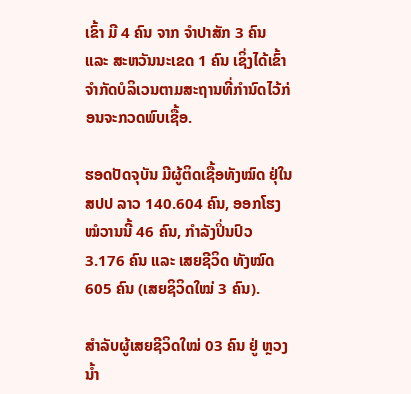ເຂົ້າ ມີ 4 ຄົນ ຈາກ ຈຳປາສັກ 3 ຄົນ ແລະ ສະຫວັນນະເຂດ 1 ຄົນ ເຊິ່ງໄດ້ເຂົ້າຈຳກັດບໍລິເວນຕາມສະຖານທີ່ກຳນົດໄວ້ກ່ອນຈະກວດພົບເຊື້ອ.

ຮອດປັດຈຸບັນ ມີຜູ້ຕິດເຊື້ອທັງໝົດ ຢຸ່ໃນ ສປປ ລາວ 140.604 ຄົນ, ອອກໂຮງໝໍວານນີ້ 46 ຄົນ, ກຳລັງປິ່ນປົວ 3.176 ຄົນ ແລະ ເສຍຊີວິດ ທັງໝົດ 605 ຄົນ (ເສຍຊິວິດໃໝ່ 3 ຄົນ).

ສຳລັບຜູ້ເສຍຊີວິດໃໝ່ 03 ຄົນ ຢູ່ ຫຼວງນ້ຳ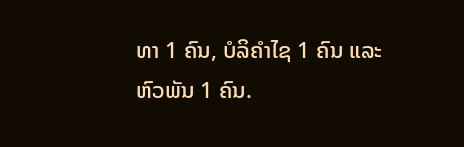ທາ 1 ຄົນ, ບໍລິຄຳໄຊ 1 ຄົນ ແລະ ຫົວພັນ 1 ຄົນ.